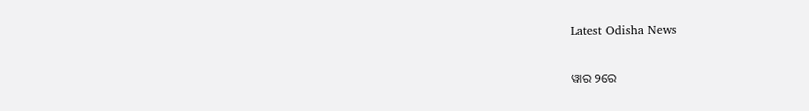Latest Odisha News

ୱାର ୨ରେ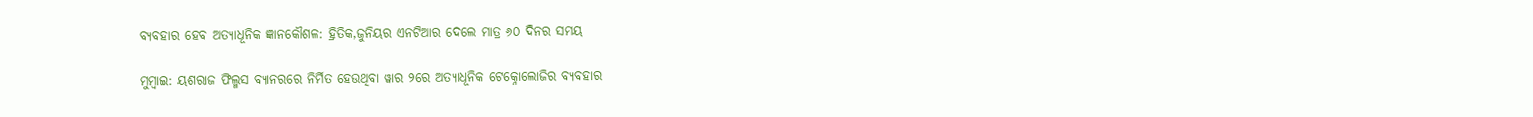ବ୍ୟବହାର ହେବ ଅତ୍ୟାଧୂନିକ ଜ୍ଞାନକୌଶଳ: ହ୍ରିତିକ,ଜୁନିୟର ଏନଟିଆର ଦେଲେ ମାତ୍ର ୬୦ ଦିନର ସମୟ

ମୁମ୍ବାଇ: ୟଶରାଜ ଫିଲ୍ମସ ବ୍ୟାନରରେ ନିର୍ମିତ ହେଉଥିବା ୱାର ୨ରେ ଅତ୍ୟାଧୂନିକ ଟେକ୍ନୋଲୋଜିର ବ୍ୟବହାର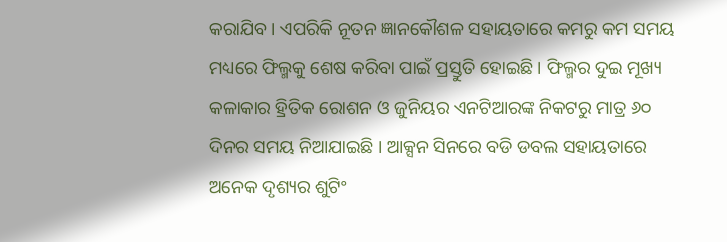କରାଯିବ । ଏପରିକି ନୂତନ ଜ୍ଞାନକୌଶଳ ସହାୟତାରେ କମରୁ କମ ସମୟ ମଧ୍ୟରେ ଫିଲ୍ମକୁ ଶେଷ କରିବା ପାଇଁ ପ୍ରସ୍ତୁତି ହୋଇଛି । ଫିଲ୍ମର ଦୁଇ ମୂଖ୍ୟ କଳାକାର ହ୍ରିତିକ ରୋଶନ ଓ ଜୁନିୟର ଏନଟିଆରଙ୍କ ନିକଟରୁ ମାତ୍ର ୬୦ ଦିନର ସମୟ ନିଆଯାଇଛି । ଆକ୍ସନ ସିନରେ ବଡି ଡବଲ ସହାୟତାରେ ଅନେକ ଦୃଶ୍ୟର ଶୁଟିଂ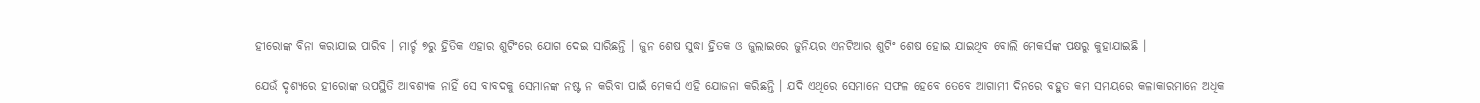ହୀରୋଙ୍କ ବିନା କରାଯାଇ ପାରିବ । ମାର୍ଚ୍ଚ ୭ରୁ ହ୍ରିତିକ ଏହାର ଶୁଟିଂରେ ଯୋଗ ଦେଇ ସାରିଛନ୍ତି । ଜୁନ ଶେଷ ସୁଦ୍ଧା ହ୍ରିତକ ଓ ଜୁଲାଇରେ ଜୁନିୟର ଏନଟିଆର ଶୁଟିଂ ଶେଷ ହୋଇ ଯାଇଥିବ ବୋଲି ମେକର୍ସଙ୍କ ପକ୍ଷରୁ କୁହାଯାଇଛି ।

ଯେଉଁ ଦୃଶ୍ୟରେ ହୀରୋଙ୍କ ଉପସ୍ଥିତି ଆବଶ୍ୟକ ନାହିଁ ସେ ବାବଦକୁ ସେମାନଙ୍କ ନଷ୍ଟ ନ କରିବା ପାଇଁ ମେକର୍ସ ଏହି ଯୋଜନା କରିଛନ୍ତି । ଯଦି ଏଥିରେ ସେମାନେ ସଫଳ ହେବେ ତେବେ ଆଗାମୀ ଦିନରେ ବହୁତ କମ ସମୟରେ କଳାକାରମାନେ ଅଧିକ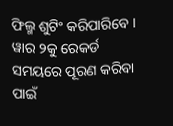ଫିଲ୍ମ ଶୁଟିଂ କରିପାରିବେ । ୱାର ୨କୁ ରେକର୍ଡ ସମୟରେ ପୂରଣ କରିବା ପାଇଁ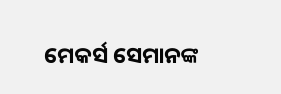ମେକର୍ସ ସେମାନଙ୍କ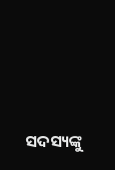ସଦସ୍ୟଙ୍କୁ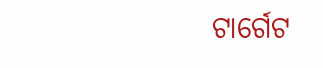ଟାର୍ଗେଟ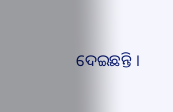ଦେଇଛନ୍ତି ।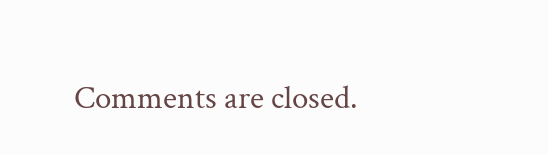Comments are closed.